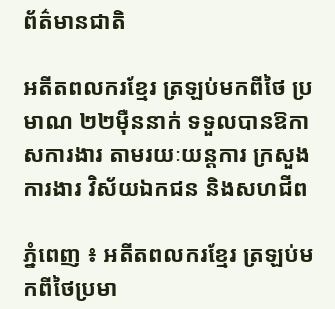ព័ត៌មានជាតិ

អតីតពលករខ្មែរ ត្រឡប់មកពីថៃ ប្រមាណ ២២ម៉ឺននាក់ ទទួលបានឱកាសការងារ តាមរយៈយន្ដការ ក្រសួងការងារ វិស័យឯកជន និងសហជីព

ភ្នំពេញ ៖ អតីតពលករខ្មែរ ត្រឡប់មកពីថៃប្រមា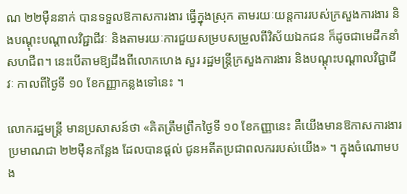ណ ២២ម៉ឺននាក់ បានទទួលឱកាសការងារ ធ្វើក្នុងស្រុក តាមរយៈយន្ដការរបស់ក្រសួងការងារ និងបណ្ដុះបណ្ដាលវិជ្ជាជីវៈ និងតាមរយៈការជួយសម្របសម្រួលពីវិស័យឯកជន ក៏ដូចជាមេដឹកនាំសហជីព។ នេះបើតាមឱ្យដឹងពីលោកហេង សួរ រដ្ឋមន្ត្រីក្រសួងការងារ និងបណ្ដុះបណ្ដាលវិជ្ជាជីវៈ កាលពីថ្ងៃទី ១០ ខែកញ្ញាកន្លងទៅនេះ ។

លោករដ្ឋមន្ត្រី មានប្រសាសន៍ថា «គិតត្រឹមព្រឹកថ្ងៃទី ១០ ខែកញ្ញានេះ គឺយើងមានឱកាសការងារ ប្រមាណជា ២២ម៉ឺនកន្លែង ដែលបានផ្ដល់ ជូនអតីតប្រជាពលកររបស់យើង» ។ ក្នុងចំណោមបង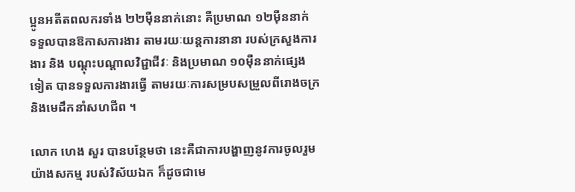ប្អូនអតីតពលករទាំង ២២ម៉ឺននាក់នោះ គឺប្រមាណ ១២ម៉ឺននាក់ ទទួលបានឱកាសការងារ តាមរយៈយន្ដការនានា របស់ក្រសួងការងារ និង បណ្ដុះបណ្ដាលវិជ្ជាជីវៈ និងប្រមាណ ១០ម៉ឺននាក់ផ្សេងទៀត បានទទួលការងារធ្វើ តាមរយៈការសម្របសម្រួលពីរោងចក្រ និងមេដឹកនាំសហជីព ។

លោក ហេង សួរ បានបន្ថែមថា នេះគឺជាការបង្ហាញនូវការចូលរួមយ៉ាងសកម្ម របស់វិស័យឯក ក៏ដូចជាមេ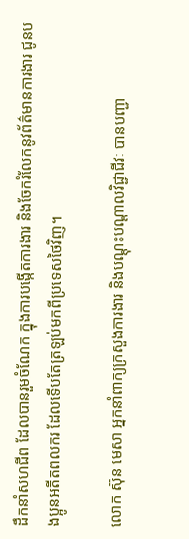ដឹកនាំសហជីព ដែលបានរួមចំណែក ក្នុងការបង្កើតការងារ និងចែករំលែកនូវព័ត៌មានការងារ ជូនបងប្អូនអតីតពលករ ដែលទើបតែត្រឡប់មកពីប្រទេសថៃវិញ។

លោក ស៊ុន មេសា អ្នកនាំពាក្យក្រសួងការងារ និងបណ្ដុះបណ្ដាលវិជ្ជាជីវៈ បានបញ្ជា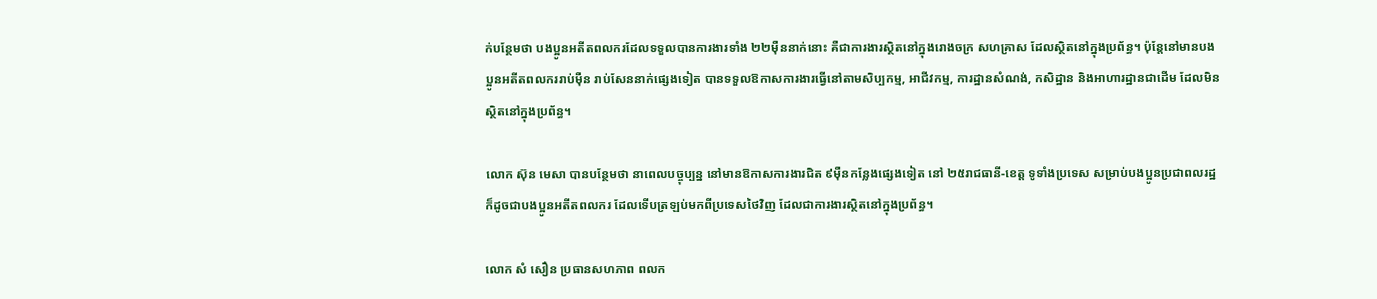ក់បន្ថែមថា បងប្អូនអតីតពលករដែលទទួលបានការងារទាំង ២២ម៉ឺននាក់នោះ គឺជាការងារស្ថិតនៅក្នុងរោងចក្រ សហគ្រាស ដែលស្ថិតនៅក្នុងប្រព័ន្ធ។ ប៉ុន្តែនៅមានបងប្អូនអតីតពលកររាប់ម៉ឺន រាប់សែននាក់ផ្សេងទៀត បានទទួលឱកាសការងារធ្វើនៅតាមសិប្បកម្ម, អាជីវកម្ម, ការដ្ឋានសំណង់, កសិដ្ឋាន និងអាហារដ្ឋានជាដើម ដែលមិនស្ថិតនៅក្នុងប្រព័ន្ធ។

លោក ស៊ុន មេសា បានបន្ថែមថា នាពេលបច្ចុប្បន្ន នៅមានឱកាសការងារជិត ៩ម៉ឺនកន្លែងផ្សេងទៀត នៅ ២៥រាជធានី-ខេត្ត ទូទាំងប្រទេស សម្រាប់បងប្អូនប្រជាពលរដ្ឋ ក៏ដូចជាបងប្អូនអតីតពលករ ដែលទើបត្រឡប់មកពីប្រទេសថៃវិញ ដែលជាការងារស្ថិតនៅក្នុងប្រព័ន្ធ។

លោក សំ សឿន ប្រធានសហភាព ពលក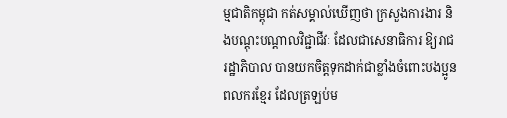ម្មជាតិកម្ពុជា កត់សម្គាល់ឃើញថា ក្រសួងការងារ និងបណ្ដុះបណ្ដាលវិជ្ជាជីវៈ ដែលជាសេនាធិការ ឱ្យរាជរដ្ឋាភិបាល បានយកចិត្តទុកដាក់ជាខ្លាំងចំពោះបងប្អូនពលករខ្មែរ ដែលត្រឡប់ម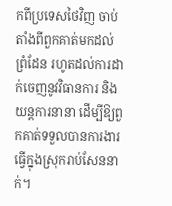កពីប្រទេសថៃវិញ ចាប់តាំងពីពួកគាត់មកដល់ព្រំដែន រហូតដល់ការដាក់ចេញនូវវិធានការ និងយន្ដការនានា ដើម្បីឱ្យពួកគាត់ទទួលបានការងារធ្វើក្នុងស្រុករាប់សែននាក់។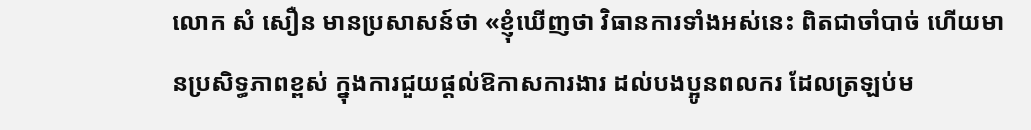លោក សំ សឿន មានប្រសាសន៍ថា «ខ្ញុំឃើញថា វិធានការទាំងអស់នេះ ពិតជាចាំបាច់ ហើយមានប្រសិទ្ធភាពខ្ពស់ ក្នុងការជួយផ្ដល់ឱកាសការងារ ដល់បងប្អូនពលករ ដែលត្រឡប់ម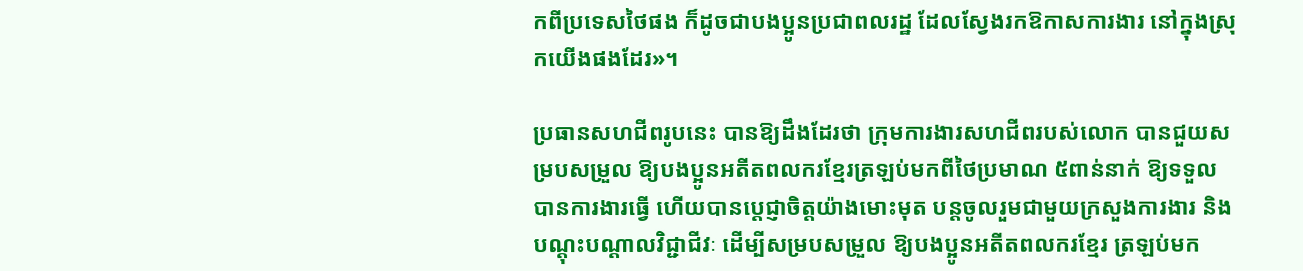កពីប្រទេសថៃផង ក៏ដូចជាបងប្អូនប្រជាពលរដ្ឋ ដែលស្វែងរកឱកាសការងារ នៅក្នុងស្រុកយើងផងដែរ»។

ប្រធានសហជីពរូបនេះ បានឱ្យដឹងដែរថា ក្រុមការងារសហជីពរបស់លោក បានជួយសម្របសម្រួល ឱ្យបងប្អូនអតីតពលករខ្មែរត្រឡប់មកពីថៃប្រមាណ ៥ពាន់នាក់ ឱ្យទទួលបានការងារធ្វើ ហើយបានប្ដេជ្ញាចិត្តយ៉ាងមោះមុត បន្តចូលរួមជាមួយក្រសួងការងារ និង បណ្ដុះបណ្ដាលវិជ្ជាជីវៈ ដើម្បីសម្របសម្រួល ឱ្យបងប្អូនអតីតពលករខ្មែរ ត្រឡប់មក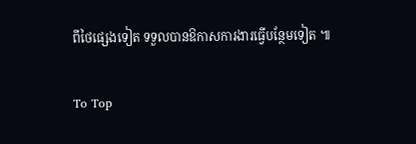ពីថៃផ្សេងទៀត ទទួលបានឱកាសការងារធ្វើបន្ថែមទៀត ៕

To Top